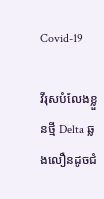Covid-19

វីរុសបំលែងខ្លួនថ្មី Delta ឆ្លងលឿនដូចជំ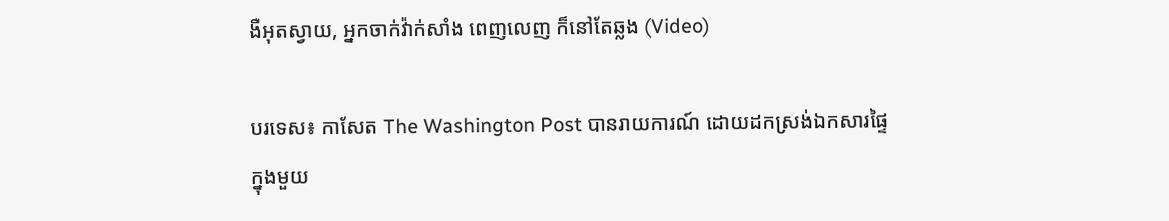ងឺអុតស្វាយ, អ្នកចាក់វ៉ាក់សាំង ពេញលេញ ក៏នៅតែឆ្លង (Video)

បរទេស៖ កាសែត The Washington Post បានរាយការណ៍ ដោយដកស្រង់ឯកសារផ្ទៃក្នុងមួយ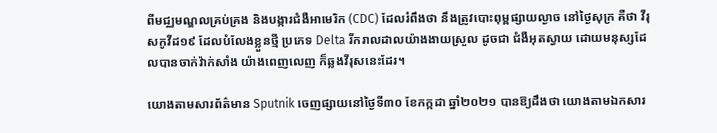ពីមជ្ឈមណ្ឌលគ្រប់គ្រង និងបង្ការជំងឺអាមេរិក (CDC) ដែលរំពឹងថា នឹងត្រូវបោះពុម្ពផ្សាយល្ងាច នៅថ្ងៃសុក្រ គឺថា វីរុសកូវីដ១៩ ដែលបំលែងខ្លួនថ្មី ប្រភេទ Delta រីករាលដាលយ៉ាងងាយស្រួល ដូចជា ជំងឺអុតស្វាយ ដោយមនុស្សដែលបានចាក់វ៉ាក់សាំង យ៉ាងពេញលេញ ក៏ឆ្លងវីរុសនេះដែរ។

យោងតាមសារព័ត៌មាន Sputnik ចេញផ្សាយនៅថ្ងៃទី៣០ ខែកក្កដា ឆ្នាំ២០២១ បានឱ្យដឹងថា យោងតាមឯកសារ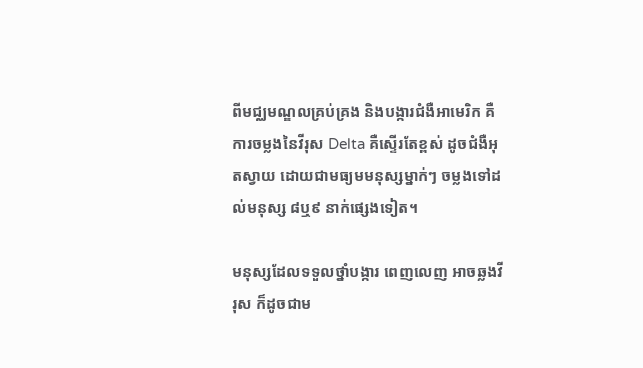ពីមជ្ឈមណ្ឌលគ្រប់គ្រង និងបង្ការជំងឺអាមេរិក គឺ ការចម្លងនៃវីរុស Delta គឺស្ទើរតែខ្ពស់ ដូចជំងឺអុតស្វាយ ដោយជាមធ្យមមនុស្សម្នាក់ៗ ចម្លងទៅដល់មនុស្ស ៨ឬ៩ នាក់ផ្សេងទៀត។

មនុស្សដែលទទួលថ្នាំបង្ការ ពេញលេញ អាចឆ្លងវីរុស ក៏ដូចជាម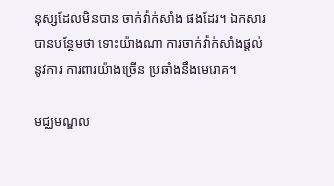នុស្សដែលមិនបាន ចាក់វ៉ាក់សាំង ផងដែរ។ ឯកសារបានបន្ថែមថា ទោះយ៉ាងណា ការចាក់វ៉ាក់សាំងផ្តល់នូវការ ការពារយ៉ាងច្រើន ប្រឆាំងនឹងមេរោគ។

មជ្ឈមណ្ឌល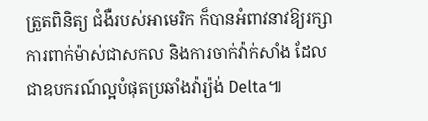ត្រួតពិនិត្យ ជំងឺរបស់អាមេរិក ក៏បានអំពាវនាវឱ្យរក្សា ការពាក់ម៉ាស់ជាសកល និងការចាក់វ៉ាក់សាំង ដែលជាឧបករណ៍ល្អបំផុតប្រឆាំងវ៉ារ្យ៉ង់ Delta៕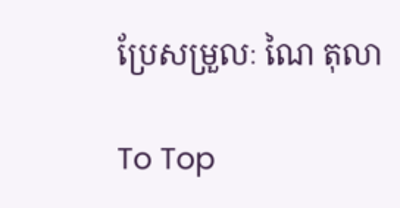ប្រែសម្រួលៈ ណៃ តុលា

To Top